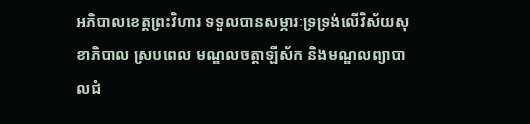អភិបាលខេត្តព្រះវិហារ ទទួលបានសម្ភារៈទ្រទ្រង់លើវិស័យសុខាភិបាល ស្របពេល មណ្ឌលចត្តាឡីស័ក និងមណ្ឌលព្យាបាលជំ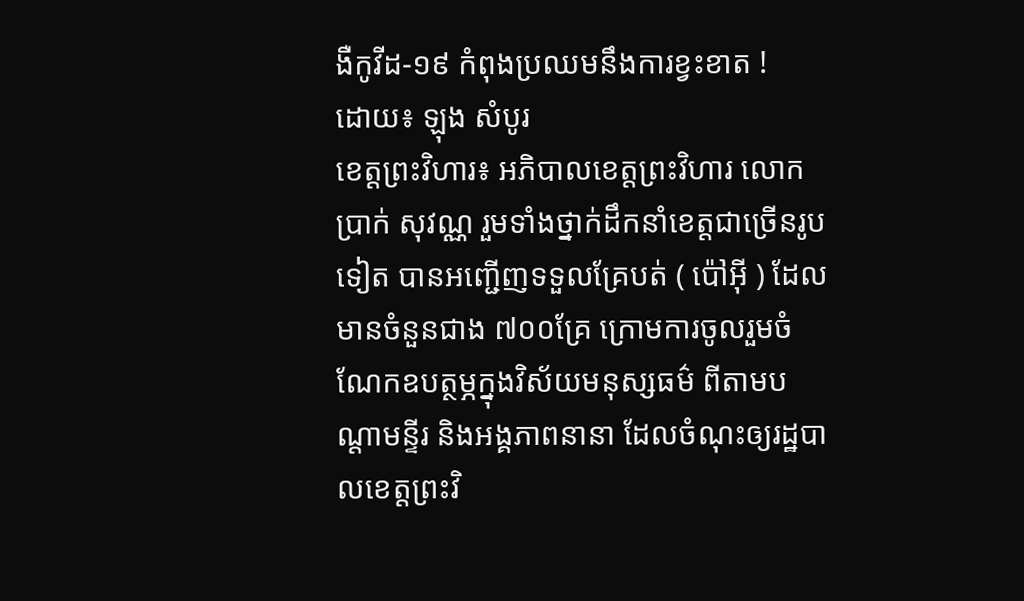ងឺកូវីដ-១៩ កំពុងប្រឈមនឹងការខ្វះខាត !
ដោយ៖ ឡុង សំបូរ
ខេត្តព្រះវិហារ៖ អភិបាលខេត្តព្រះវិហារ លោក ប្រាក់ សុវណ្ណ រួមទាំងថ្នាក់ដឹកនាំខេត្តជាច្រើនរូបទៀត បានអញ្ជើញទទួលគ្រែបត់ ( ប៉ៅអ៊ី ) ដែលមានចំនួនជាង ៧០០គ្រែ ក្រោមការចូលរួមចំណែកឧបត្ថម្ភក្នុងវិស័យមនុស្សធម៌ ពីតាមបណ្តាមន្ទីរ និងអង្គភាពនានា ដែលចំណុះឲ្យរដ្ឋបាលខេត្តព្រះវិ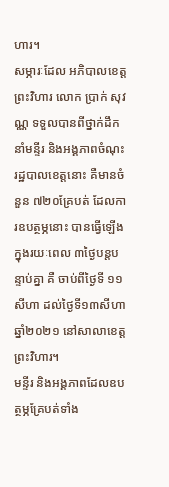ហារ។
សម្ភារៈដែល អភិបាលខេត្តព្រះវិហារ លោក ប្រាក់ សុវណ្ណ ទទួលបានពីថ្នាក់ដឹកនាំមន្ទីរ និងអង្គភាពចំណុះរដ្ឋបាលខេត្តនោះ គឺមានចំនួន ៧២០គ្រែបត់ ដែលការឧបត្ថម្ភនោះ បានធ្វើឡើងក្នុងរយៈពេល ៣ថ្ងៃបន្តបន្ទាប់គ្នា គឺ ចាប់ពីថ្ងៃទី ១១សីហា ដល់ថ្ងៃទី១៣សីហាឆ្នាំ២០២១ នៅសាលាខេត្តព្រះវិហារ។
មន្ទីរ និងអង្គភាពដែលឧបត្ថម្ភគ្រែបត់ទាំង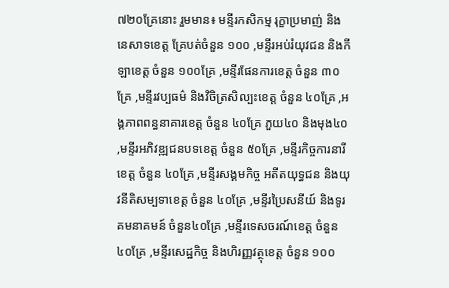៧២០គ្រែនោះ រួមមាន៖ មន្ទីរកសិកម្ម រុក្ខាប្រមាញ់ និងនេសាទខេត្ត គ្រែបត់ចំនួន ១០០ ,មន្ទីរអប់រំយុវជន និងកីឡាខេត្ត ចំនួន ១០០គ្រែ ,មន្ទីរផែនការខេត្ត ចំនួន ៣០គ្រែ ,មន្ទីរវប្បធម៌ និងវិចិត្រសិល្បះខេត្ត ចំនួន ៤០គ្រែ ,អង្គភាពពន្ធនាគារខេត្ត ចំនួន ៤០គ្រែ ភួយ៤០ និងមុង៤០ ,មន្ទីរអភិវឌ្ឍជនបទខេត្ត ចំនួន ៥០គ្រែ ,មន្ទីរកិច្ចការនារីខេត្ត ចំនួន ៤០គ្រែ ,មន្ទីរសង្គមកិច្ច អតីតយុទ្ធជន និងយុវនីតិសម្បទាខេត្ត ចំនួន ៤០គ្រែ ,មន្ទីរប្រៃសនីយ៍ និងទូរគមនាគមន៍ ចំនួន៤០គ្រែ ,មន្ទីរទេសចរណ៍ខេត្ត ចំនួន ៤០គ្រែ ,មន្ទីរសេដ្ឋកិច្ច និងហិរញ្ញវត្ថុខេត្ត ចំនួន ១០០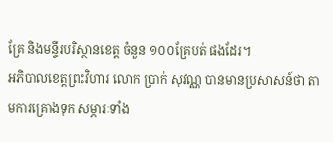គ្រែ និងមន្ទីរបរិស្ថានខេត្ត ចំនួន ១០០គ្រែបត់ ផងដែរ។
អភិបាលខេត្តព្រះវិហារ លោក ប្រាក់ សុវណ្ណ បានមានប្រសាសន៍ថា តាមការគ្រោងទុក សម្ភារៈទាំង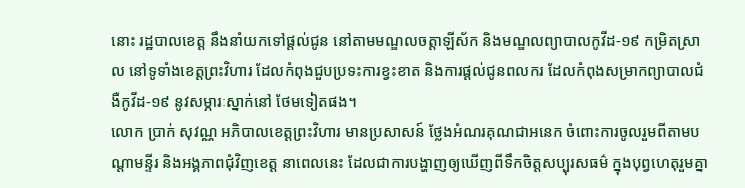នោះ រដ្ឋបាលខេត្ត នឹងនាំយកទៅផ្តល់ជូន នៅតាមមណ្ឌលចត្តាឡីស័ក និងមណ្ឌលព្យាបាលកូវីដ-១៩ កម្រិតស្រាល នៅទូទាំងខេត្តព្រះវិហារ ដែលកំពុងជួបប្រទះការខ្វះខាត និងការផ្តល់ជូនពលករ ដែលកំពុងសម្រាកព្យាបាលជំងឺកូវីដ-១៩ នូវសម្ភារៈស្នាក់នៅ ថែមទៀតផង។
លោក ប្រាក់ សុវណ្ណ អភិបាលខេត្តព្រះវិហារ មានប្រសាសន៍ ថ្លែងអំណរគុណជាអនេក ចំពោះការចូលរួមពីតាមបណ្តាមន្ទីរ និងអង្គភាពជុំវិញខេត្ត នាពេលនេះ ដែលជាការបង្ហាញឲ្យឃើញពីទឹកចិត្តសប្បុរសធម៌ ក្នុងបុព្វហេតុរួមគ្នា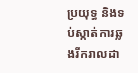ប្រយុទ្ធ និងទប់ស្កាត់ការឆ្លងរីករាលដា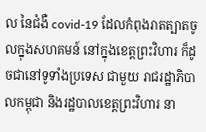ល នៃជំងឺ covid-19 ដែលកំពុងរាតត្បាតចូលក្នុងសហគមន៍ នៅក្នុងខេត្តព្រះវិហារ ក៏ដូចជានៅទូទាំងប្រទេស ជាមួយ រាជរដ្ឋាភិបាលកម្ពុជា និងរដ្ឋបាលខេត្តព្រះវិហារ នា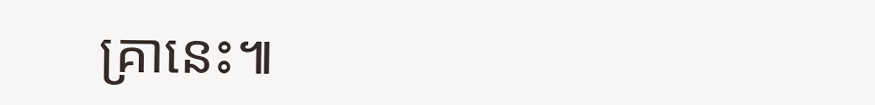គ្រានេះ៕